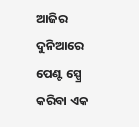ଆଜିର ଦୁନିଆରେ ପେଣ୍ଟ ସ୍ପ୍ରେ କରିବା ଏକ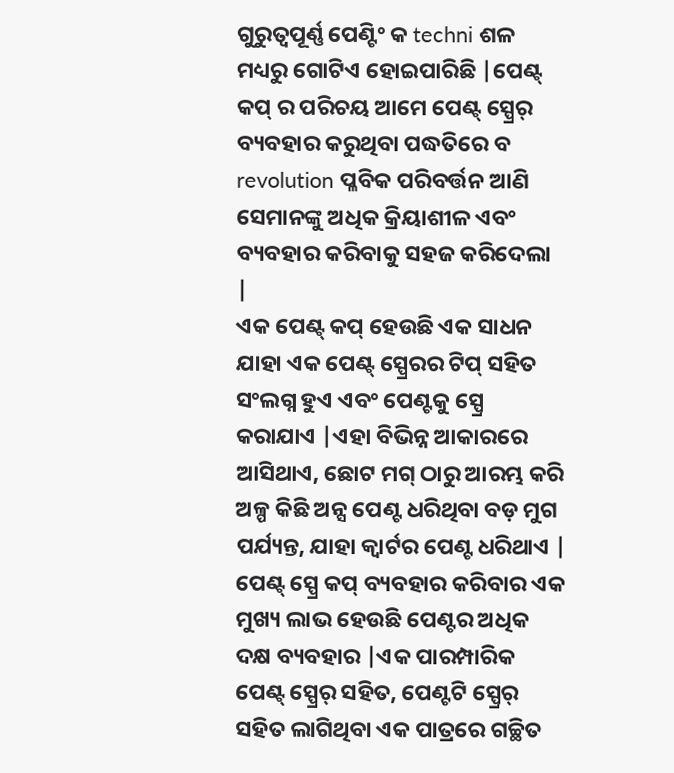ଗୁରୁତ୍ୱପୂର୍ଣ୍ଣ ପେଣ୍ଟିଂ କ techni ଶଳ ମଧ୍ୟରୁ ଗୋଟିଏ ହୋଇପାରିଛି |ପେଣ୍ଟ୍ କପ୍ ର ପରିଚୟ ଆମେ ପେଣ୍ଟ୍ ସ୍ପ୍ରେର୍ ବ୍ୟବହାର କରୁଥିବା ପଦ୍ଧତିରେ ବ revolution ପ୍ଳବିକ ପରିବର୍ତ୍ତନ ଆଣି ସେମାନଙ୍କୁ ଅଧିକ କ୍ରିୟାଶୀଳ ଏବଂ ବ୍ୟବହାର କରିବାକୁ ସହଜ କରିଦେଲା |
ଏକ ପେଣ୍ଟ୍ କପ୍ ହେଉଛି ଏକ ସାଧନ ଯାହା ଏକ ପେଣ୍ଟ୍ ସ୍ପ୍ରେରର ଟିପ୍ ସହିତ ସଂଲଗ୍ନ ହୁଏ ଏବଂ ପେଣ୍ଟକୁ ସ୍ପ୍ରେ କରାଯାଏ |ଏହା ବିଭିନ୍ନ ଆକାରରେ ଆସିଥାଏ, ଛୋଟ ମଗ୍ ଠାରୁ ଆରମ୍ଭ କରି ଅଳ୍ପ କିଛି ଅନ୍ସ ପେଣ୍ଟ ଧରିଥିବା ବଡ଼ ମୁଗ ପର୍ଯ୍ୟନ୍ତ, ଯାହା କ୍ୱାର୍ଟର ପେଣ୍ଟ ଧରିଥାଏ |
ପେଣ୍ଟ୍ ସ୍ପ୍ରେ କପ୍ ବ୍ୟବହାର କରିବାର ଏକ ମୁଖ୍ୟ ଲାଭ ହେଉଛି ପେଣ୍ଟର ଅଧିକ ଦକ୍ଷ ବ୍ୟବହାର |ଏକ ପାରମ୍ପାରିକ ପେଣ୍ଟ୍ ସ୍ପ୍ରେର୍ ସହିତ, ପେଣ୍ଟଟି ସ୍ପ୍ରେର୍ ସହିତ ଲାଗିଥିବା ଏକ ପାତ୍ରରେ ଗଚ୍ଛିତ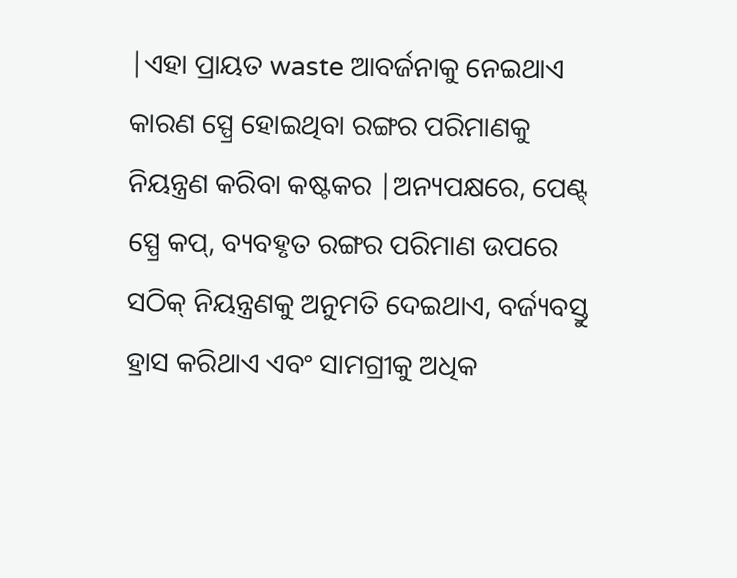|ଏହା ପ୍ରାୟତ waste ଆବର୍ଜନାକୁ ନେଇଥାଏ କାରଣ ସ୍ପ୍ରେ ହୋଇଥିବା ରଙ୍ଗର ପରିମାଣକୁ ନିୟନ୍ତ୍ରଣ କରିବା କଷ୍ଟକର |ଅନ୍ୟପକ୍ଷରେ, ପେଣ୍ଟ୍ ସ୍ପ୍ରେ କପ୍, ବ୍ୟବହୃତ ରଙ୍ଗର ପରିମାଣ ଉପରେ ସଠିକ୍ ନିୟନ୍ତ୍ରଣକୁ ଅନୁମତି ଦେଇଥାଏ, ବର୍ଜ୍ୟବସ୍ତୁ ହ୍ରାସ କରିଥାଏ ଏବଂ ସାମଗ୍ରୀକୁ ଅଧିକ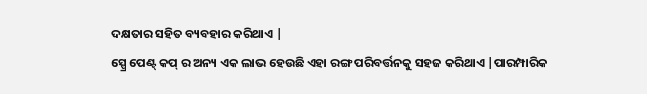ଦକ୍ଷତାର ସହିତ ବ୍ୟବହାର କରିଥାଏ |
ସ୍ପ୍ରେ ପେଣ୍ଟ୍ କପ୍ ର ଅନ୍ୟ ଏକ ଲାଭ ହେଉଛି ଏହା ରଙ୍ଗ ପରିବର୍ତ୍ତନକୁ ସହଜ କରିଥାଏ |ପାରମ୍ପାରିକ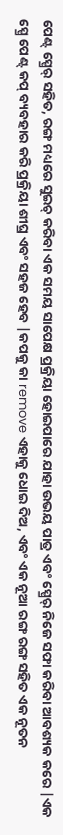ପେଣ୍ଟ୍ ସ୍ପ୍ରେର୍ ସହିତ, ରଙ୍ଗ ମଧ୍ୟରେ ସୁଇଚ୍ କରିବା ଏକ ସମୟ ସାପେକ୍ଷ ପ୍ରକ୍ରିୟା ହୋଇପାରେ ଯାହା ଉଭୟ ପାତ୍ର ଏବଂ ସ୍ପ୍ରେର୍ ନିଜେ ସଫା କରିବା ଆବଶ୍ୟକ କରେ |ଏକ ସ୍ପ୍ରେ ପେଣ୍ଟ୍ କପ୍ ବ୍ୟବହାର କରି ପ୍ରକ୍ରିୟା ଶୀଘ୍ର ଏବଂ ସହଜ ହେବ |କପକୁ କା remove ଏହାକୁ ଧୋଇ ଦିଅ, ଏବଂ ଏକ ନୂଆ ରଙ୍ଗ ରଙ୍ଗ ସହିତ ଏକ ନୂତନ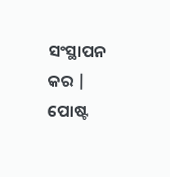ସଂସ୍ଥାପନ କର |
ପୋଷ୍ଟ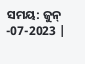ସମୟ: ଜୁନ୍ -07-2023 |